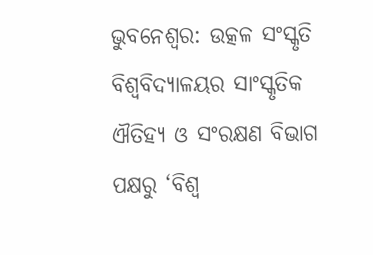ଭୁବନେଶ୍ବର: ଉତ୍କଳ ସଂସ୍କୃତି ବିଶ୍ଵବିଦ୍ୟାଳୟର ସାଂସ୍କୃତିକ ଐତିହ୍ୟ ଓ ସଂରକ୍ଷଣ ବିଭାଗ ପକ୍ଷରୁ ‘ବିଶ୍ଵ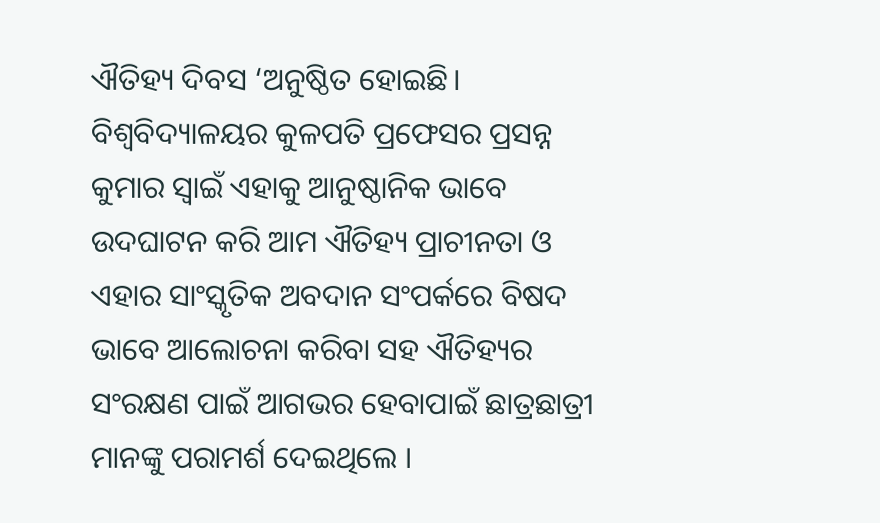ଐତିହ୍ୟ ଦିବସ ‘ଅନୁଷ୍ଠିତ ହୋଇଛି। ବିଶ୍ଵବିଦ୍ୟାଳୟର କୁଳପତି ପ୍ରଫେସର ପ୍ରସନ୍ନ କୁମାର ସ୍ୱାଇଁ ଏହାକୁ ଆନୁଷ୍ଠାନିକ ଭାବେ ଉଦଘାଟନ କରି ଆମ ଐତିହ୍ୟ ପ୍ରାଚୀନତା ଓ ଏହାର ସାଂସ୍କୃତିକ ଅବଦାନ ସଂପର୍କରେ ବିଷଦ ଭାବେ ଆଲୋଚନା କରିବା ସହ ଐତିହ୍ୟର ସଂରକ୍ଷଣ ପାଇଁ ଆଗଭର ହେବାପାଇଁ ଛାତ୍ରଛାତ୍ରୀ ମାନଙ୍କୁ ପରାମର୍ଶ ଦେଇଥିଲେ ।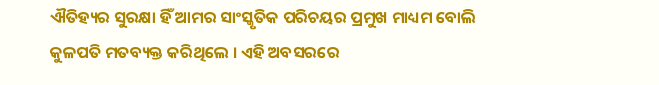ଐତିହ୍ୟର ସୁରକ୍ଷା ହିଁ ଆମର ସାଂସ୍କୃତିକ ପରିଚୟର ପ୍ରମୁଖ ମାଧ୍ୟମ ବୋଲି କୁଳପତି ମତବ୍ୟକ୍ତ କରିଥିଲେ । ଏହି ଅବସରରେ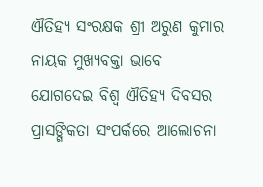ଐତିହ୍ୟ ସଂରକ୍ଷକ ଶ୍ରୀ ଅରୁଣ କୁମାର ନାୟକ ମୁଖ୍ୟବକ୍ତା ଭାବେ ଯୋଗଦେଇ ବିଶ୍ୱ ଐତିହ୍ୟ ଦିବସର ପ୍ରାସଙ୍ଗିକତା ସଂପର୍କରେ ଆଲୋଚନା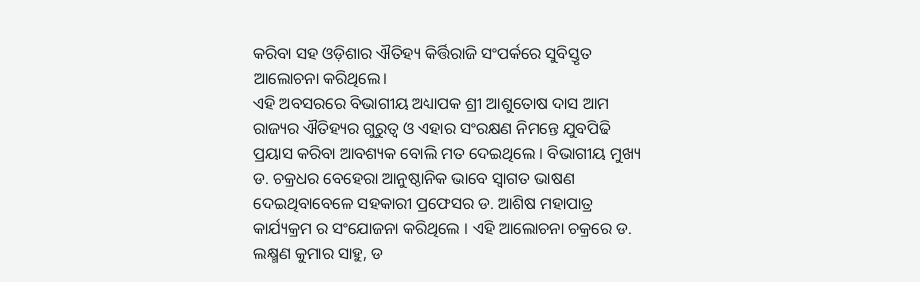କରିବା ସହ ଓଡ଼ିଶାର ଐତିହ୍ୟ କିର୍ତ୍ତିରାଜି ସଂପର୍କରେ ସୁବିସ୍ତୃତ ଆଲୋଚନା କରିଥିଲେ।
ଏହି ଅବସରରେ ବିଭାଗୀୟ ଅଧ୍ୟାପକ ଶ୍ରୀ ଆଶୁତୋଷ ଦାସ ଆମ ରାଜ୍ୟର ଐତିହ୍ୟର ଗୁରୁତ୍ୱ ଓ ଏହାର ସଂରକ୍ଷଣ ନିମନ୍ତେ ଯୁବପିଢି ପ୍ରୟାସ କରିବା ଆବଶ୍ୟକ ବୋଲି ମତ ଦେଇଥିଲେ । ବିଭାଗୀୟ ମୁଖ୍ୟ ଡ. ଚକ୍ରଧର ବେହେରା ଆନୁଷ୍ଠାନିକ ଭାବେ ସ୍ୱାଗତ ଭାଷଣ ଦେଇଥିବାବେଳେ ସହକାରୀ ପ୍ରଫେସର ଡ. ଆଶିଷ ମହାପାତ୍ର କାର୍ଯ୍ୟକ୍ରମ ର ସଂଯୋଜନା କରିଥିଲେ । ଏହି ଆଲୋଚନା ଚକ୍ରରେ ଡ. ଲକ୍ଷ୍ମଣ କୁମାର ସାହୁ, ଡ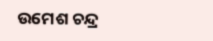ଉମେଶ ଚନ୍ଦ୍ର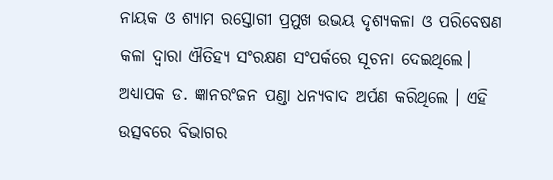ନାୟକ ଓ ଶ୍ୟାମ ରସ୍ତୋଗୀ ପ୍ରମୁଖ ଉଭୟ ଦୃଶ୍ୟକଳା ଓ ପରିବେଷଣ କଳା ଦ୍ୱାରା ଐତିହ୍ୟ ସଂରକ୍ଷଣ ସଂପର୍କରେ ସୂଚନା ଦେଇଥିଲେ। ଅଧ୍ୟାପକ ଡ. ଜ୍ଞାନରଂଜନ ପଣ୍ଡା ଧନ୍ୟବାଦ ଅର୍ପଣ କରିଥିଲେ । ଏହି ଉତ୍ସବରେ ବିଭାଗର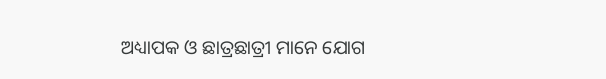ଅଧ୍ୟାପକ ଓ ଛାତ୍ରଛାତ୍ରୀ ମାନେ ଯୋଗ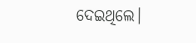ଦେଇଥିଲେ।